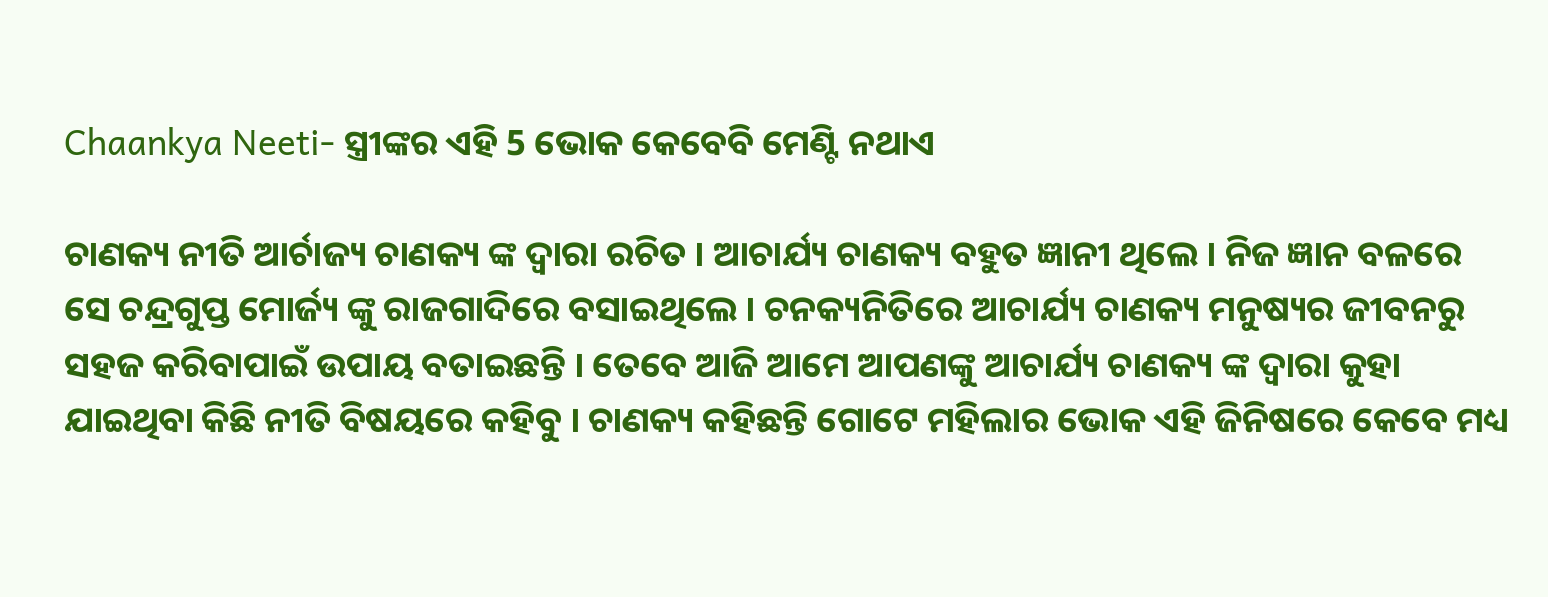Chaankya Neeti- ସ୍ତ୍ରୀଙ୍କର ଏହି 5 ଭୋକ କେବେବି ମେଣ୍ଟି ନଥାଏ

ଚାଣକ୍ୟ ନୀତି ଆର୍ଚାଜ୍ୟ ଚାଣକ୍ୟ ଙ୍କ ଦ୍ଵାରା ରଚିତ । ଆଚାର୍ଯ୍ୟ ଚାଣକ୍ୟ ବହୁତ ଜ୍ଞାନୀ ଥିଲେ । ନିଜ ଜ୍ଞାନ ବଳରେ ସେ ଚନ୍ଦ୍ରଗୁପ୍ତ ମୋର୍ଜ୍ୟ ଙ୍କୁ ରାଜଗାଦିରେ ବସାଇଥିଲେ । ଚନକ୍ୟନିତିରେ ଆଚାର୍ଯ୍ୟ ଚାଣକ୍ୟ ମନୁଷ୍ୟର ଜୀବନରୁ ସହଜ କରିବାପାଇଁ ଉପାୟ ବତାଇଛନ୍ତି । ତେବେ ଆଜି ଆମେ ଆପଣଙ୍କୁ ଆଚାର୍ଯ୍ୟ ଚାଣକ୍ୟ ଙ୍କ ଦ୍ଵାରା କୁହା ଯାଇଥିବା କିଛି ନୀତି ବିଷୟରେ କହିବୁ । ଚାଣକ୍ୟ କହିଛନ୍ତି ଗୋଟେ ମହିଲାର ଭୋକ ଏହି ଜିନିଷରେ କେବେ ମଧ୍ୟ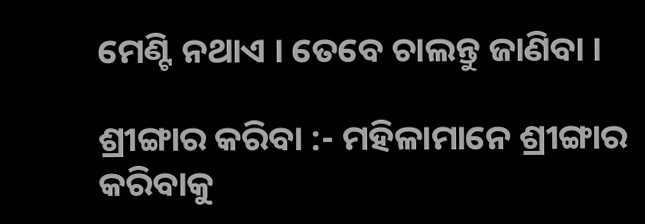ମେଣ୍ଟି ନଥାଏ । ତେବେ ଚାଲନ୍ତୁ ଜାଣିବା ।

ଶ୍ରୀଙ୍ଗାର କରିବା :- ମହିଳାମାନେ ଶ୍ରୀଙ୍ଗାର କରିବାକୁ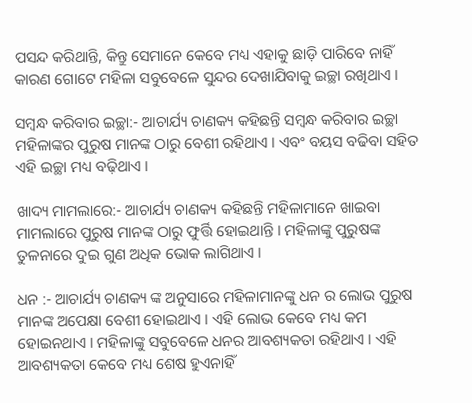ପସନ୍ଦ କରିଥାନ୍ତି, କିନ୍ତୁ ସେମାନେ କେବେ ମଧ୍ୟ ଏହାକୁ ଛାଡ଼ି ପାରିବେ ନାହିଁ କାରଣ ଗୋଟେ ମହିଳା ସବୁବେଳେ ସୁନ୍ଦର ଦେଖାଯିବାକୁ ଇଚ୍ଛା ରଖିଥାଏ ।

ସମ୍ବନ୍ଧ କରିବାର ଇଚ୍ଛା:- ଆଚାର୍ଯ୍ୟ ଚାଣକ୍ୟ କହିଛନ୍ତି ସମ୍ବନ୍ଧ କରିବାର ଇଚ୍ଛା ମହିଳାଙ୍କର ପୁରୁଷ ମାନଙ୍କ ଠାରୁ ବେଶୀ ରହିଥାଏ । ଏବଂ ବୟସ ବଢିବା ସହିତ ଏହି ଇଚ୍ଛା ମଧ୍ୟ ବଢ଼ିଥାଏ ।

ଖାଦ୍ୟ ମାମଲାରେ:- ଆଚାର୍ଯ୍ୟ ଚାଣକ୍ୟ କହିଛନ୍ତି ମହିଳାମାନେ ଖାଇବା ମାମଲାରେ ପୁରୁଷ ମାନଙ୍କ ଠାରୁ ଫୁର୍ତ୍ତି ହୋଇଥାନ୍ତି । ମହିଳାଙ୍କୁ ପୁରୁଷଙ୍କ ତୁଳନାରେ ଦୁଇ ଗୁଣ ଅଧିକ ଭୋକ ଲାଗିଥାଏ ।

ଧନ :- ଆଚାର୍ଯ୍ୟ ଚାଣକ୍ୟ ଙ୍କ ଅନୁସାରେ ମହିଳାମାନଙ୍କୁ ଧନ ର ଲୋଭ ପୁରୁଷ ମାନଙ୍କ ଅପେକ୍ଷା ବେଶୀ ହୋଇଥାଏ । ଏହି ଲୋଭ କେବେ ମଧ୍ୟ କମ ହୋଇନଥାଏ । ମହିଳାଙ୍କୁ ସବୁବେଳେ ଧନର ଆବଶ୍ୟକତା ରହିଥାଏ । ଏହି ଆବଶ୍ୟକତା କେବେ ମଧ୍ୟ ଶେଷ ହୁଏନାହିଁ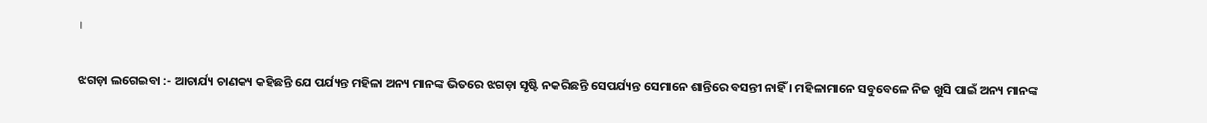।

ଝଗଡ଼ା ଲଗେଇବା :- ଆଚାର୍ଯ୍ୟ ଚାଣକ୍ୟ କହିଛନ୍ତି ଯେ ପର୍ଯ୍ୟନ୍ତ ମହିଳା ଅନ୍ୟ ମାନଙ୍କ ଭିତରେ ଝଗଡ଼ା ସୃଷ୍ଟି ନକରିଛନ୍ତି ସେପର୍ଯ୍ୟନ୍ତ ସେମାନେ ଶାନ୍ତିରେ ବସନ୍ତୀ ନାହିଁ । ମହିଳାମାନେ ସବୁବେଳେ ନିଜ ଖୁସି ପାଇଁ ଅନ୍ୟ ମାନଙ୍କ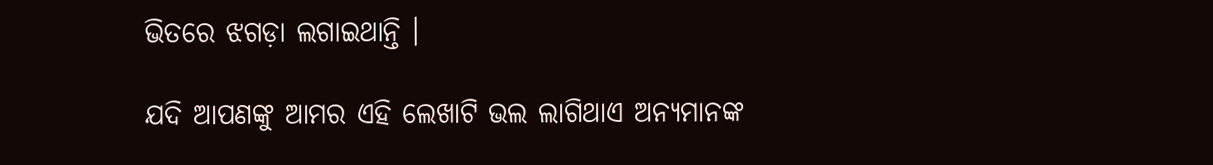ଭିତରେ ଝଗଡ଼ା ଲଗାଇଥାନ୍ତି ।

ଯଦି ଆପଣଙ୍କୁ ଆମର ଏହି ଲେଖାଟି ଭଲ ଲାଗିଥାଏ ଅନ୍ୟମାନଙ୍କ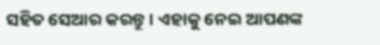ସହିତ ସେଆର କରନ୍ତୁ । ଏହାକୁ ନେଇ ଆପଣଙ୍କ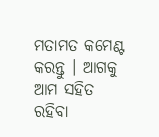ମତାମତ କମେଣ୍ଟ କରନ୍ତୁ । ଆଗକୁ ଆମ ସହିତ ରହିବା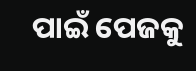ପାଇଁ ପେଜକୁ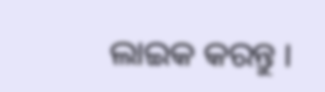ଲାଇକ କରନ୍ତୁ ।